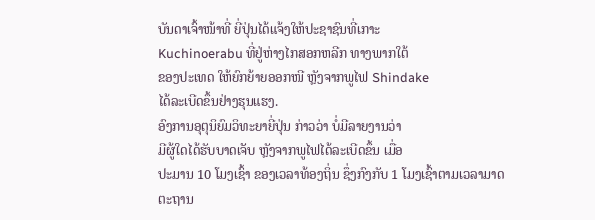ບັນດາເຈົ້າໜ້າທີ່ ຍີ່ປຸ່ນໄດ້ແຈ້ງໃຫ້ປະຊາຊົນທີ່ເກາະ
Kuchinoerabu ທີ່ຢູ່ຫ່າງໄກສອກຫລີກ ທາງພາກໃຕ້
ຂອງປະເທດ ໃຫ້ຍົກຍ້າຍອອກໜີ ຫຼັງຈາກພູໄຟ Shindake
ໄດ້ລະເບີດຂຶ້ນຢ່າງຮຸນແຮງ.
ອົງການອຸຕຸນິຍົມວິທະຍາຍີ່ປຸ່ນ ກ່າວວ່າ ບໍ່ມີລາຍງານວ່າ
ມີຜູ້ໃດໄດ້ຮັບບາດເຈັບ ຫຼັງຈາກພູໄຟໄດ້ລະເບີດຂຶ້ນ ເມື່ອ
ປະມານ 10 ໂມງເຊົ້າ ຂອງເວລາທ້ອງຖິ່ນ ຊຶ່ງກົງກັບ 1 ໂມງເຊົ້າຕາມເວລາມາດຕະຖານ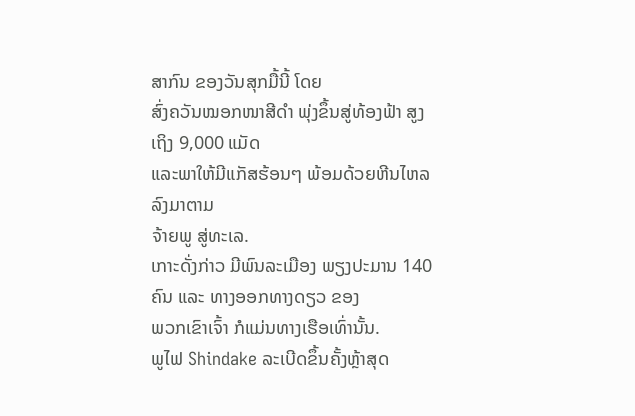ສາກົນ ຂອງວັນສຸກມື້ນີ້ ໂດຍ
ສົ່ງຄວັນໝອກໜາສີດຳ ພຸ່ງຂຶ້ນສູ່ທ້ອງຟ້າ ສູງເຖິງ 9,000 ແມັດ
ແລະພາໃຫ້ມີແກັສຮ້ອນໆ ພ້ອມດ້ວຍຫີນໄຫລ ລົງມາຕາມ
ຈ້າຍພູ ສູ່ທະເລ.
ເກາະດັ່ງກ່າວ ມີພົນລະເມືອງ ພຽງປະມານ 140 ຄົນ ແລະ ທາງອອກທາງດຽວ ຂອງ
ພວກເຂົາເຈົ້າ ກໍແມ່ນທາງເຮືອເທົ່ານັ້ນ.
ພູໄຟ Shindake ລະເບີດຂຶ້ນຄັ້ງຫຼ້າສຸດ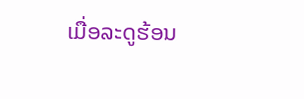ເມື່ອລະດູຮ້ອນ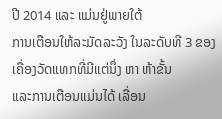ປີ 2014 ແລະ ແມ່ນຢູ່ພາຍໃຕ້
ການເຕືອນໃຫ້ລະມັດລະວັງ ໃນລະດັບທີ 3 ຂອງເຄື່ອງວັດແທກທີ່ມີແຕ່ນຶ່ງ ຫາ ຫ້າຂັ້ນ
ແລະການເຕືອນແມ່ນໄດ້ ເລື່ອນ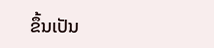ຂຶ້ນເປັນ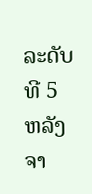ລະດັບທີ 5 ຫລັງຈາ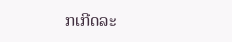ກເກີດລະ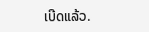ເບີດແລ້ວ.